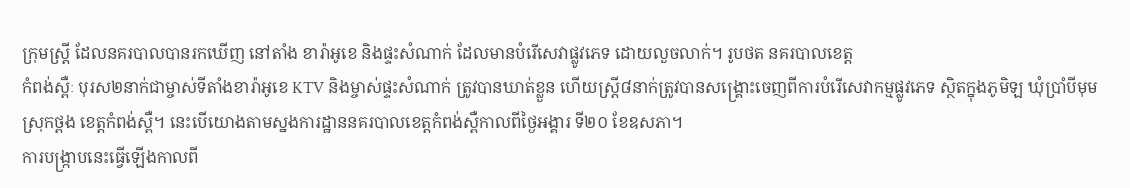ក្រុមស្រ្តី ដែលនគរបាលបានរកឃើញ នៅតាំង ខារ៉ាអូខេ និងផ្ទះសំណាក់ ដែលមានបំរើសេវាផ្លូវភេទ ដោយលួចលាក់។ រូបថត នគរបាលខេត្ត
កំពង់ស្ពឺៈ បុរស២នាក់ជាម្ចាស់ទីតាំងខារ៉ាអូខេ KTV និងម្ចាស់ផ្ទះសំណាក់ ត្រូវបានឃាត់ខ្លួន ហើយស្រ្តី៨នាក់ត្រូវបានសង្រ្គោះចេញពីការបំរើសេវាកម្មផ្លូវភេទ ស្ថិតក្នុងភូមិឡ ឃុំប្រាំបីមុម ស្រុកថ្ពង ខេត្តកំពង់ស្ពឺ។ នេះបើយោងតាមស្នងការដ្ឋាននគរបាលខេត្តកំពង់ស្ពឺកាលពីថ្ងៃអង្គារ ទី២០ ខែឧសភា។
ការបង្រ្កាបនេះធ្វើឡើងកាលពី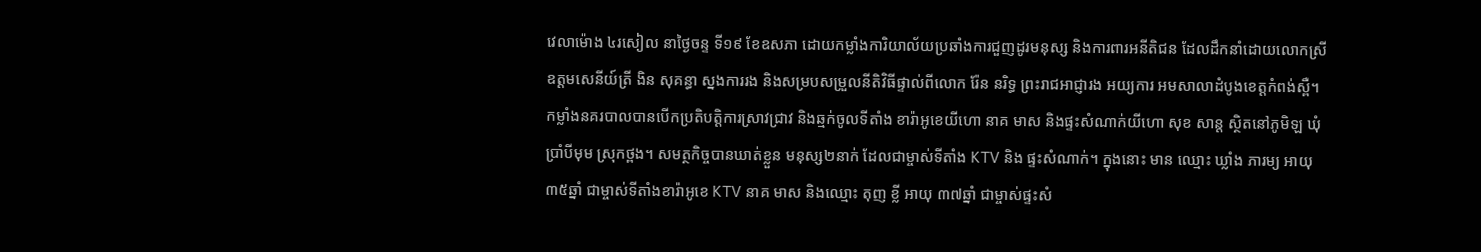វេលាម៉ោង ៤រសៀល នាថ្ងៃចន្ទ ទី១៩ ខែឧសភា ដោយកម្លាំងការិយាល័យប្រឆាំងការជួញដូរមនុស្ស និងការពារអនីតិជន ដែលដឹកនាំដោយលោកស្រី ឧត្តមសេនីយ៍ត្រី ងិន សុគន្ធា ស្នងការរង និងសម្របសម្រួលនីតិវិធីផ្ទាល់ពីលោក រ៉ែន នរិទ្ធ ព្រះរាជអាជ្ញារង អយ្យការ អមសាលាដំបូងខេត្ដកំពង់ស្ពឺ។
កម្លាំងនគរបាលបានបើកប្រតិបត្ដិការស្រាវជ្រាវ និងឆ្មក់ចូលទីតាំង ខារ៉ាអូខេយីហោ នាគ មាស និងផ្ទះសំណាក់យីហោ សុខ សាន្ត ស្ថិតនៅភូមិឡ ឃុំប្រាំបីមុម ស្រុកថ្ពង។ សមត្ថកិច្ចបានឃាត់ខ្លួន មនុស្ស២នាក់ ដែលជាម្ចាស់ទីតាំង KTV និង ផ្ទះសំណាក់។ ក្នុងនោះ មាន ឈ្មោះ ឃ្លាំង ភារម្យ អាយុ ៣៥ឆ្នាំ ជាម្ចាស់ទីតាំងខារ៉ាអូខេ KTV នាគ មាស និងឈ្មោះ តុញ ខ្លី អាយុ ៣៧ឆ្នាំ ជាម្ចាស់ផ្ទះសំ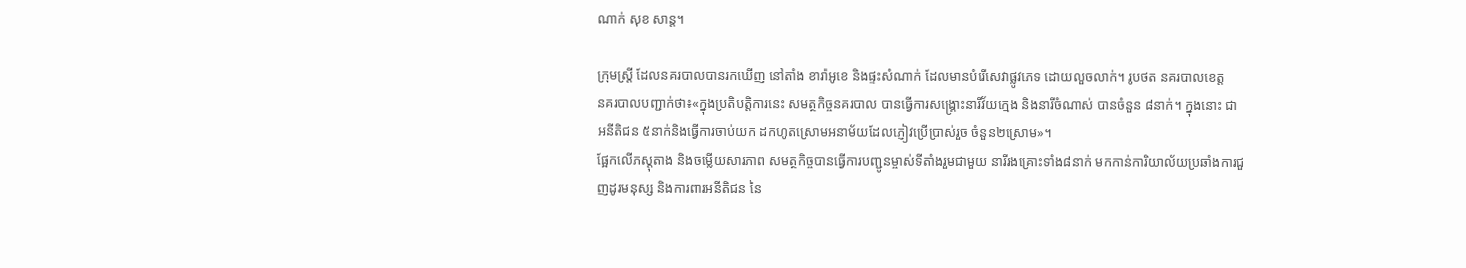ណាក់ សុខ សាន្ត។

ក្រុមស្រ្តី ដែលនគរបាលបានរកឃើញ នៅតាំង ខារ៉ាអូខេ និងផ្ទះសំណាក់ ដែលមានបំរើសេវាផ្លូវភេទ ដោយលួចលាក់។ រូបថត នគរបាលខេត្ត
នគរបាលបញ្ជាក់ថា៖«ក្នុងប្រតិបត្តិការនេះ សមត្ថកិច្ចនគរបាល បានធ្វើការសង្គ្រោះនារីវ័យក្មេង និងនារីចំណាស់ បានចំនួន ៨នាក់។ ក្នុងនោះ ជាអនីតិជន ៥នាក់និងធ្វើការចាប់យក ដកហូតស្រោមអនាម័យដែលភ្ញៀវប្រើប្រាស់រួច ចំនួន២ស្រោម»។
ផ្អែកលើភស្ដុតាង និងចម្លើយសារភាព សមត្ថកិច្ចបានធ្វើការបញ្ជូនម្ចាស់ទីតាំងរួមជាមួយ នារីរងគ្រោះទាំង៨នាក់ មកកាន់ការិយាល័យប្រឆាំងការជួញដូរមនុស្ស និងការពារអនីតិជន នៃ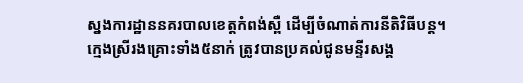ស្នងការដ្ឋាននគរបាលខេត្តកំពង់ស្ពឺ ដើម្បីចំណាត់ការនីតិវិធីបន្ដ។
ក្មេងស្រីរងគ្រោះទាំង៥នាក់ ត្រូវបានប្រគល់ជូនមន្ទីរសង្គ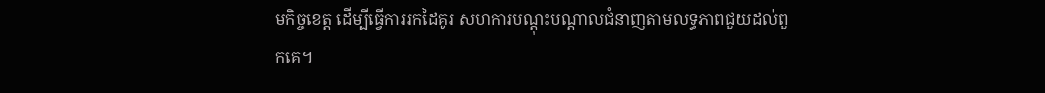មកិច្ចខេត្ត ដើម្បីធ្វើការរកដៃគូរ សហការបណ្ដុះបណ្ដាលជំនាញតាមលទ្ធភាពជួយដល់ពួកគេ។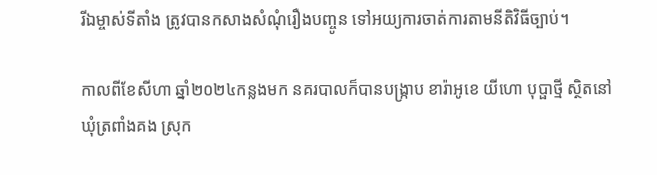រីឯម្ចាស់ទីតាំង ត្រូវបានកសាងសំណុំរឿងបញ្ចូន ទៅអយ្យការចាត់ការតាមនីតិវិធីច្បាប់។

កាលពីខែសីហា ឆ្នាំ២០២៤កន្លងមក នគរបាលក៏បានបង្រ្កាប ខារ៉ាអូខេ យីហោ បុប្ផាថ្មី ស្ថិតនៅ ឃុំត្រពាំងគង ស្រុក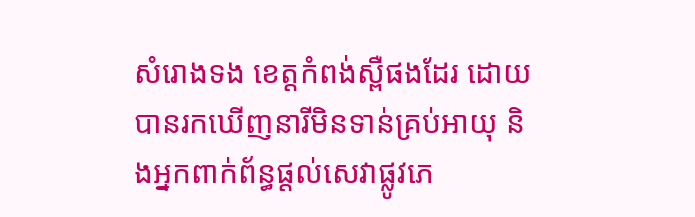សំរោងទង ខេត្តកំពង់ស្ពឺផងដែរ ដោយបានរកឃើញនារីមិនទាន់គ្រប់អាយុ និងអ្នកពាក់ព័ន្ធផ្តល់សេវាផ្លូវភេ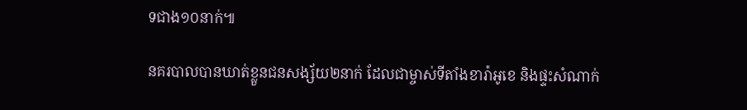ទជាង១០នាក់៕

នគរបាលបានឃាត់ខ្លួនជនសង្ស័យ២នាក់ ដែលជាម្ចាស់ទីតាំងខារ៉ាអូខេ និងផ្ទះសំណាក់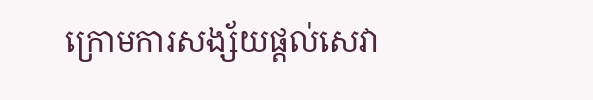ក្រោមការសង្ស័យផ្តល់សេវា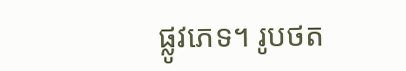ផ្លូវភេទ។ រូបថត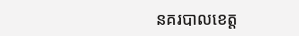នគរបាលខេត្ត